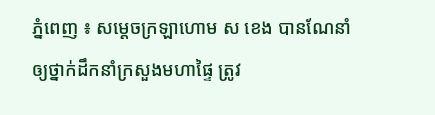ភ្នំពេញ ៖ សម្ដេចក្រឡាហោម ស ខេង បានណែនាំឲ្យថ្នាក់ដឹកនាំក្រសួងមហាផ្ទៃ ត្រូវ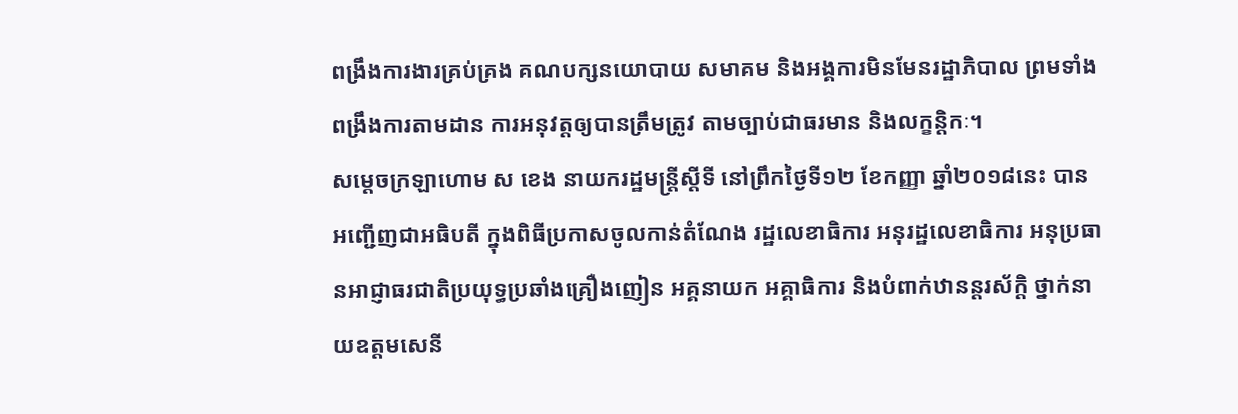ពង្រឹងការងារគ្រប់គ្រង គណបក្សនយោបាយ សមាគម និងអង្គការមិនមែនរដ្ឋាភិបាល ព្រមទាំងពង្រឹងការតាមដាន ការអនុវត្តឲ្យបានត្រឹមត្រូវ តាមច្បាប់ជាធរមាន និងលក្ខន្តិកៈ។
សម្ដេចក្រឡាហោម ស ខេង នាយករដ្ឋមន្ត្រីស្តីទី នៅព្រឹកថ្ងៃទី១២ ខែកញ្ញា ឆ្នាំ២០១៨នេះ បានអញ្ជើញជាអធិបតី ក្នុងពិធីប្រកាសចូលកាន់តំណែង រដ្ឋលេខាធិការ អនុរដ្ឋលេខាធិការ អនុប្រធានអាជ្ញាធរជាតិប្រយុទ្ធប្រឆាំងគ្រឿងញៀន អគ្គនាយក អគ្គាធិការ និងបំពាក់ឋានន្ដរស័ក្ដិ ថ្នាក់នាយឧត្តមសេនី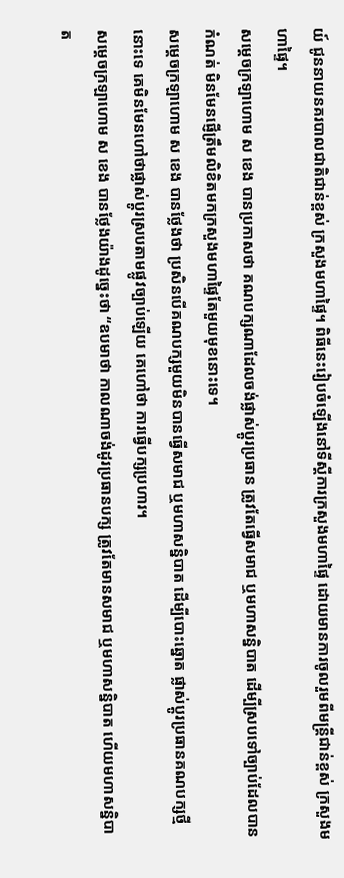យ៍ ជូននាយនគរបាលជាតិជាន់ខ្ពស់ ក្រសួងមហាផ្ទៃ។ ពិធីនេះរៀបចំឡើងនៅទីស្តីការក្រសួងមហាផ្ទៃ ដោយមានការចូលរួមពីមន្ត្រីជាន់ខ្ពស់ ក្រសួងមហាផ្ទៃ។
សម្ដេចក្រឡាហោម ស ខេង បានប្រកាសថា គណបក្សណាដែលចង់ផ្លាស់ប្ដូរប្រធាន ត្រូវតែធ្វើសមាជ ឬមហាសន្និបាត ដើម្បីស្របទៅច្បាប់ដែលបានកំណត់ មិនមែនផ្ញើត្រឹមលិខិតមកក្រសួងមហាផ្ទៃតែមួយមុខនោះទេ។
សម្ដេចក្រឡាហោម ស ខេង បានថ្លែងថា ប្រសិនបើគណបក្សមួយមិនបានធ្វើសមាជ ឬមហាសន្និបាត ដើម្បីបោះឆ្នោត ផ្លាស់ប្ដូរប្រធានគណបក្សថ្មីនោះទេ គេមិនមែនហៅថាផ្លាស់ប្ដូរស្របតាមផ្លូវច្បាប់ឡើយ គេហៅថា ការធ្វើបក្សប្រហារ។
សម្ដេចក្រឡាហោម ស ខេង បានថ្លែងយ៉ាងដូច្នេះថា “ឧបមាថា កាលណាចង់ដូរប្រធានបក្ស ត្រូវតែមានសមាជ ឬមហាសន្និបាត ហើយមហាសន្និបាត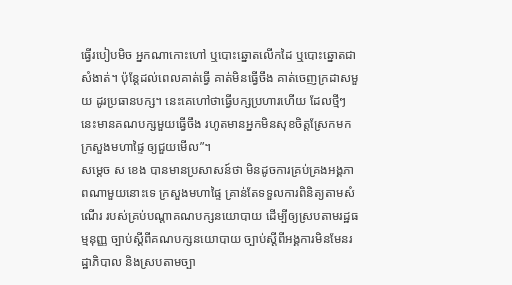ធ្វើរបៀបមិច អ្នកណាកោះហៅ ឬបោះឆ្នោតលើកដៃ ឬបោះឆ្នោតជាសំងាត់។ ប៉ុន្ដែដល់ពេលគាត់ធ្វើ គាត់មិនធ្វើចឹង គាត់ចេញក្រដាសមួយ ដូរប្រធានបក្ស។ នេះគេហៅថាធ្វើបក្សប្រហារហើយ ដែលថ្មីៗនេះមានគណបក្សមួយធ្វើចឹង រហូតមានអ្នកមិនសុខចិត្តស្រែកមកក្រសួងមហាផ្ទៃ ឲ្យជួយមើល”។
សម្ដេច ស ខេង បានមានប្រសាសន៍ថា មិនដូចការគ្រប់គ្រងអង្គភាពណាមួយនោះទេ ក្រសួងមហាផ្ទៃ គ្រាន់តែទទួលការពិនិត្យតាមសំណើរ របស់គ្រប់បណ្ដាគណបក្សនយោបាយ ដើម្បីឲ្យស្របតាមរដ្ឋធម្មនុញ្ញ ច្បាប់ស្ដីពីគណបក្សនយោបាយ ច្បាប់ស្ដីពីអង្គការមិនមែនរដ្ឋាភិបាល និងស្របតាមច្បា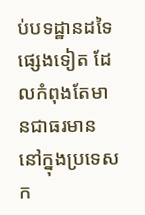ប់បទដ្ឋានដទៃផ្សេងទៀត ដែលកំពុងតែមានជាធរមាន នៅក្នុងប្រទេសក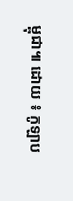ម្ពុជា៕ ដោយ ៖ កូឡាប